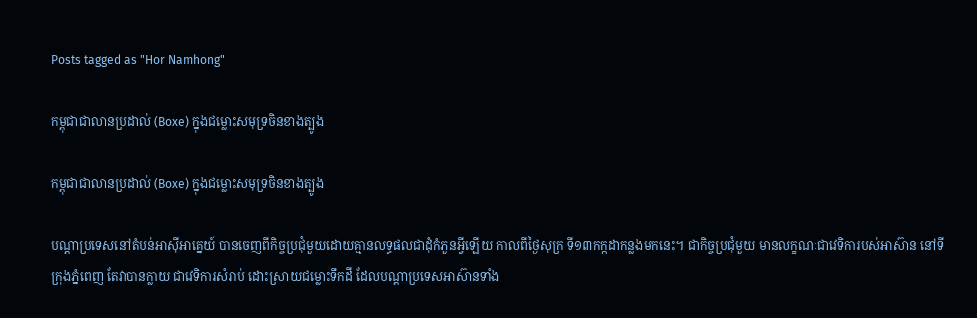Posts tagged as "Hor Namhong"

កម្ពុជាជាលានប្រដាល់ (Boxe) ក្នុងជម្លោះសមុទ្រចិនខាងត្បូង

កម្ពុជាជាលានប្រដាល់ (Boxe) ក្នុងជម្លោះសមុទ្រចិនខាងត្បូង

បណ្ដាប្រទេសនៅតំបន់អាស៊ីអាគ្នេយ៍ បានចេញពីកិច្ចប្រជុំមួយដោយគ្មានលទ្ធផលជាដុំកំភួនអ្វីឡើយ កាលពីថ្ងៃសុក្រ ទី១៣កក្កដាកន្លងមកនេះ។ ជាកិច្ចប្រជុំមួយ មានលក្ខណៈជាវេទិការបស់អាស៊ាន នៅទីក្រុងភ្នំពេញ តែវាបានក្លាយ ជាវេទិការសំរាប់ ដោះស្រាយជម្លោះទឹកដី ដែលបណ្ដាប្រទេសអាស៊ានទាំង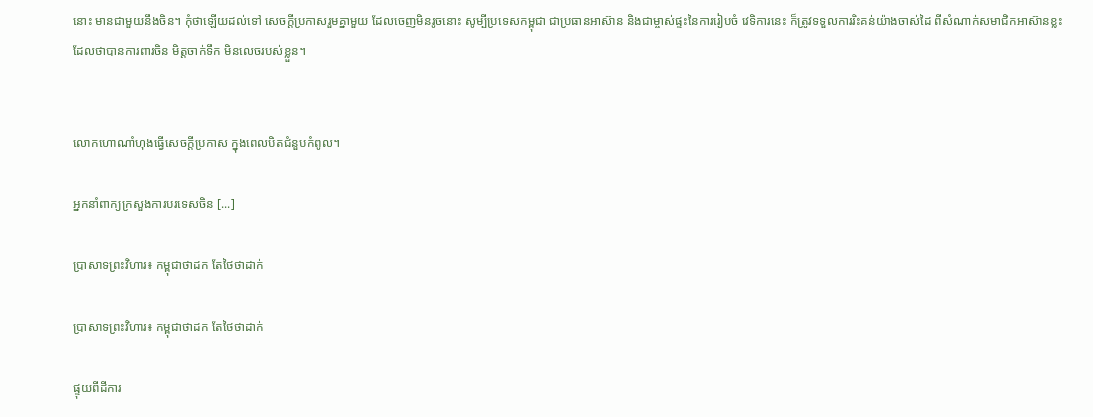នោះ មានជាមួយនឹងចិន។ កុំថាឡើយដល់ទៅ សេចក្ដីប្រកាសរួមគ្នាមួយ ដែលចេញមិនរូចនោះ សូម្បីប្រទេសកម្ពុជា ជាប្រធានអាស៊ាន និងជាម្ចាស់ផ្ទះនៃការរៀបចំ វេទិការនេះ ក៏ត្រូវទទួលការរិះគន់យ៉ាងចាស់ដៃ ពីសំណាក់សមាជិកអាស៊ានខ្លះ ដែលថាបានការពារចិន មិត្តចាក់ទឹក មិនលេចរបស់ខ្លួន។


លោកហោណាំហុងធ្វើសេចក្ដីប្រកាស ក្នុងពេលបិតជំនួបកំពូល។

អ្នកនាំពាក្យក្រសួងការបរទេសចិន [...]

ប្រាសាទព្រះវិហារ៖ កម្ពុជាថាដក តែថៃថាដាក់

ប្រាសាទព្រះវិហារ៖ កម្ពុជាថាដក តែថៃថាដាក់

ផ្ទុយពីដីការ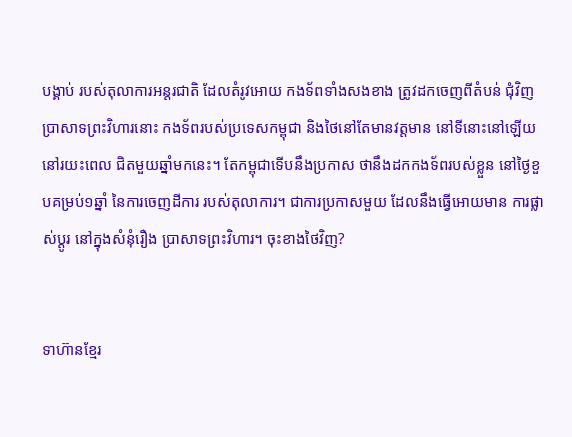បង្គាប់ របស់តុលាការអន្តរជាតិ ដែលតំរូវអោយ កងទ័ពទាំងសងខាង ត្រូវដកចេញពីតំបន់ ជុំវិញ ប្រាសាទព្រះវិហារនោះ កងទ័ពរបស់ប្រទេសកម្ពុជា និងថៃនៅតែមានវត្តមាន នៅទីនោះនៅឡើយ នៅរយះពេល ជិតមួយឆ្នាំមកនេះ។ តែកម្ពុជាទើបនឹងប្រកាស ថានឹងដកកងទ័ពរបស់ខ្លួន នៅថ្ងៃខួបគម្រប់១ឆ្នាំ នៃការចេញដីការ របស់តុលាការ។ ជាការប្រកាសមួយ ដែលនឹងធ្វើអោយមាន ការផ្លាស់ប្ដូរ នៅក្នុងសំនុំរឿង ប្រាសាទព្រះវិហារ។ ចុះខាងថៃវិញ?


ទាហ៊ានខ្មែរ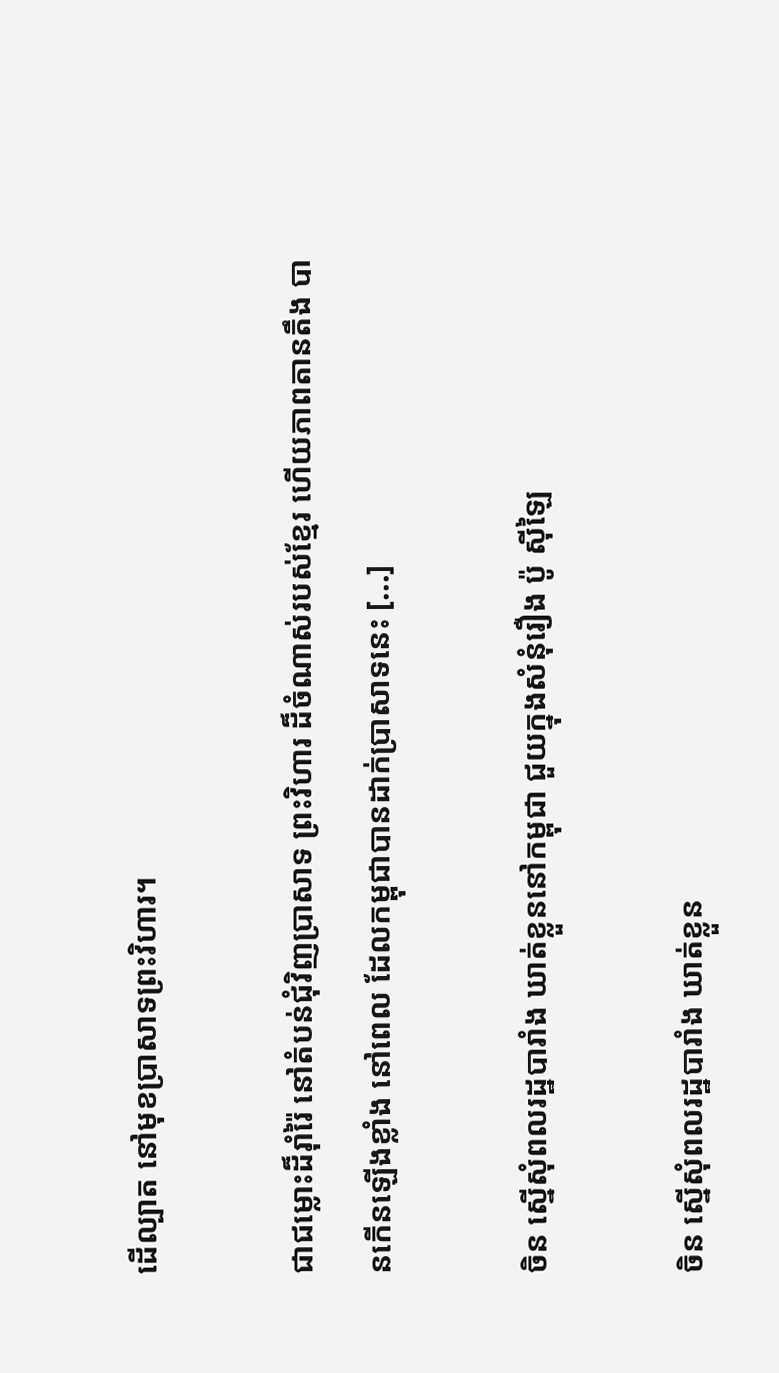ដើល្បាត នៅមុខប្រាសាទព្រះវិហារ។

ជាជម្លោះដ៏រ៉ាំរ៉ៃ នៅតំបន់ជុំវិញប្រាសាទ ព្រះវិហារ ដ៏ចំណាស់របស់ខ្មែរ ហើយភាពតានតឹង បានកើនឡើងខ្លាំង នៅពេល ដែលកម្ពុជាបានដាក់ប្រាសាទនេះ [...]

ចិន ស្នើសុំពលរដ្ឋបារាំង ឃាត់ខ្លួននៅកម្ពុជា ជួយក្នុងសំនុំរឿង ប៉ូ ស៊ីឡៃ

ចិន ស្នើសុំពលរដ្ឋបារាំង ឃាត់ខ្លួន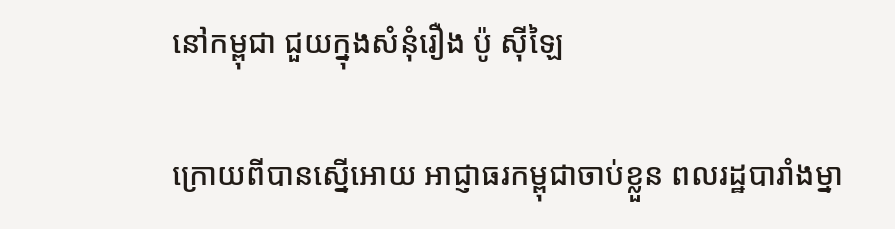នៅកម្ពុជា ជួយក្នុងសំនុំរឿង ប៉ូ ស៊ីឡៃ

ក្រោយពីបានស្នើអោយ អាជ្ញាធរកម្ពុជាចាប់ខ្លួន ពលរដ្ឋបារាំងម្នា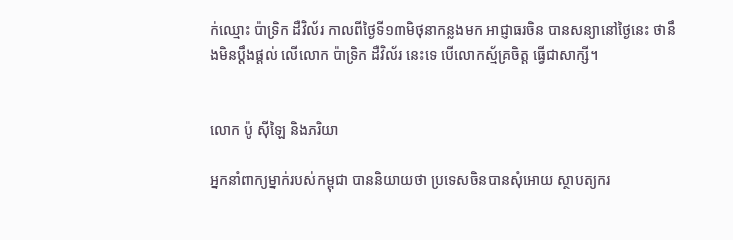ក់ឈ្មោះ ប៉ាទ្រិក ដឺវិល័រ កាលពីថ្ងៃទី១៣មិថុនាកន្លងមក អាជ្ញាធរចិន បានសន្យានៅថ្ងៃនេះ ថានឹងមិនប្ដឹងផ្ដល់ លើលោក ប៉ាទ្រិក ដឺវិល័រ នេះទេ បើលោកស្ម័គ្រចិត្ត ធ្វើជាសាក្សី។


លោក ប៉ូ ស៊ីឡៃ និងភរិយា

អ្នកនាំពាក្យម្នាក់របស់កម្ពុជា បាននិយាយថា ប្រទេសចិនបានសុំអោយ ស្ថាបត្យករ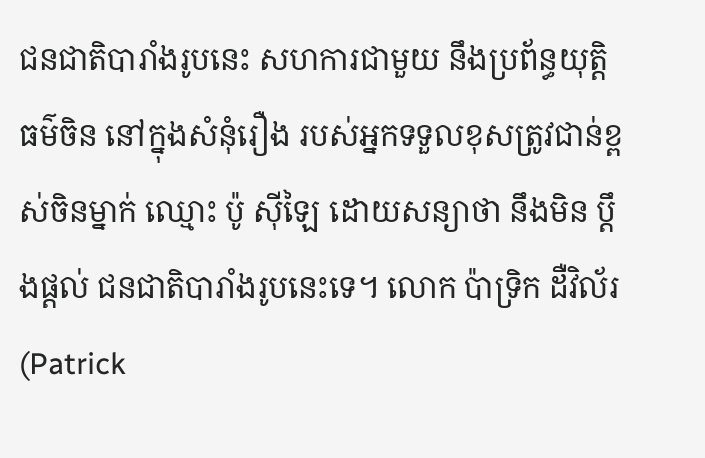ជនជាតិបារាំងរូបនេះ សហការជាមួយ នឹងប្រព័ន្ធយុត្តិធម៌ចិន នៅក្នុងសំនុំរឿង របស់អ្នកទទួលខុសត្រូវជាន់ខ្ពស់ចិនម្នាក់ ឈ្មោះ ប៉ូ ស៊ីឡៃ ដោយសន្យាថា នឹងមិន ប្ដឹងផ្ដល់ ជនជាតិបារាំងរូបនេះទេ។ លោក ប៉ាទ្រិក ដឺវិល័រ (Patrick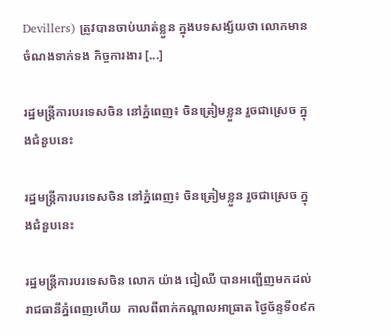Devillers) ត្រូវបានចាប់ឃាត់ខ្លួន ក្នុងបទសង្ស័យថា លោកមានចំណងទាក់ទង កិច្ចការងារ [...]

រដ្ឋមន្ត្រីការបរទេសចិន នៅភ្នំពេញ៖ ចិនត្រៀមខ្លួន រួចជាស្រេច ក្នុងជំនួបនេះ

រដ្ឋមន្ត្រីការបរទេសចិន នៅភ្នំពេញ៖ ចិនត្រៀមខ្លួន រួចជាស្រេច ក្នុងជំនួបនេះ

រដ្ឋមន្រ្តីការបរទេសចិន លោក យ៉ាង ជៀឈី បានអញ្ជើញមកដល់ រាជធានីភ្នំពេញហើយ  កាលពីពាក់កណ្ដាលអាធ្រាត ថ្ងៃច័ន្ទទី០៩ក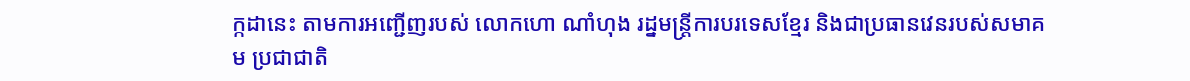ក្កដានេះ តាមការអញ្ជើញរបស់ លោកហោ ណាំហុង រដ្នមន្ត្រីការបរទេសខ្មែរ និងជាប្រធានវេនរបស់សមាគម ប្រជាជាតិ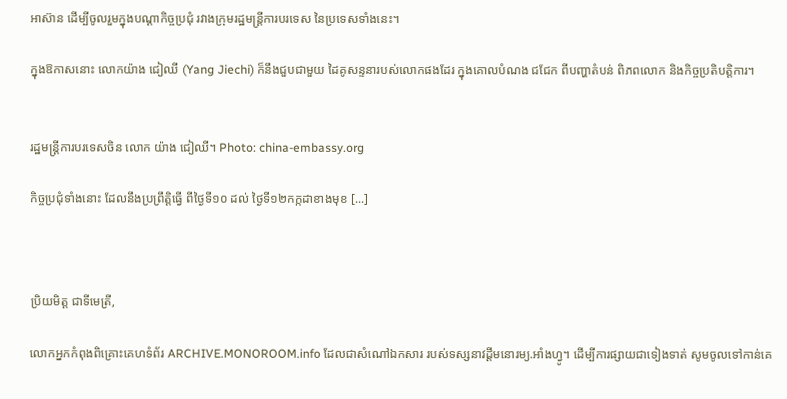អាស៊ាន ដើម្បីចូលរួមក្នុងបណ្ដាកិច្ចប្រជុំ រវាងក្រុមរដ្ឋមន្ត្រីការបរទេស នៃប្រទេសទាំងនេះ។

ក្នុងឱកាសនោះ លោកយ៉ាង ជៀឈី (Yang Jiechi) ក៏នឹងជួបជាមួយ ដៃគូសន្ទនារបស់លោកផងដែរ ក្នុងគោលបំណង ជជែក ពីបញ្ហាតំបន់ ពិភពលោក និងកិច្ចប្រតិបត្តិការ។


រដ្ឋមន្រ្តីការបរទេសចិន លោក យ៉ាង ជៀឈី។ Photo: china-embassy.org

កិច្ចប្រជុំទាំងនោះ ដែលនឹងប្រព្រឹត្តិធ្វើ ពីថ្ងៃទី១០ ដល់ ថ្ងៃទី១២កក្កដាខាងមុខ [...]



ប្រិយមិត្ត ជាទីមេត្រី,

លោកអ្នកកំពុងពិគ្រោះគេហទំព័រ ARCHIVE.MONOROOM.info ដែលជាសំណៅឯកសារ របស់ទស្សនាវដ្ដីមនោរម្យ.អាំងហ្វូ។ ដើម្បីការផ្សាយជាទៀងទាត់ សូមចូលទៅកាន់គេ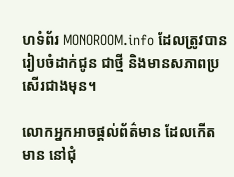ហទំព័រ MONOROOM.info ដែលត្រូវបានរៀបចំដាក់ជូន ជាថ្មី និងមានសភាពប្រសើរជាងមុន។

លោកអ្នកអាចផ្ដល់ព័ត៌មាន ដែលកើតមាន នៅជុំ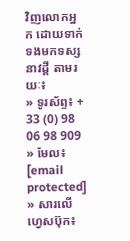វិញលោកអ្នក ដោយទាក់ទងមកទស្សនាវដ្ដី តាមរយៈ៖
» ទូរស័ព្ទ៖ + 33 (0) 98 06 98 909
» មែល៖ [email protected]
» សារលើហ្វេសប៊ុក៖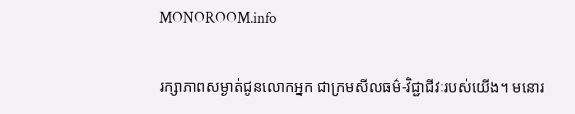MONOROOM.info

រក្សាភាពសម្ងាត់ជូនលោកអ្នក ជាក្រមសីលធម៌-វិជ្ជាជីវៈរបស់យើង។ មនោរ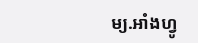ម្យ.អាំងហ្វូ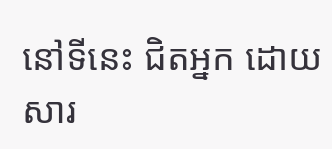នៅទីនេះ ជិតអ្នក ដោយសារ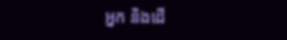អ្នក និងដើ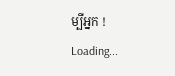ម្បីអ្នក !
Loading...